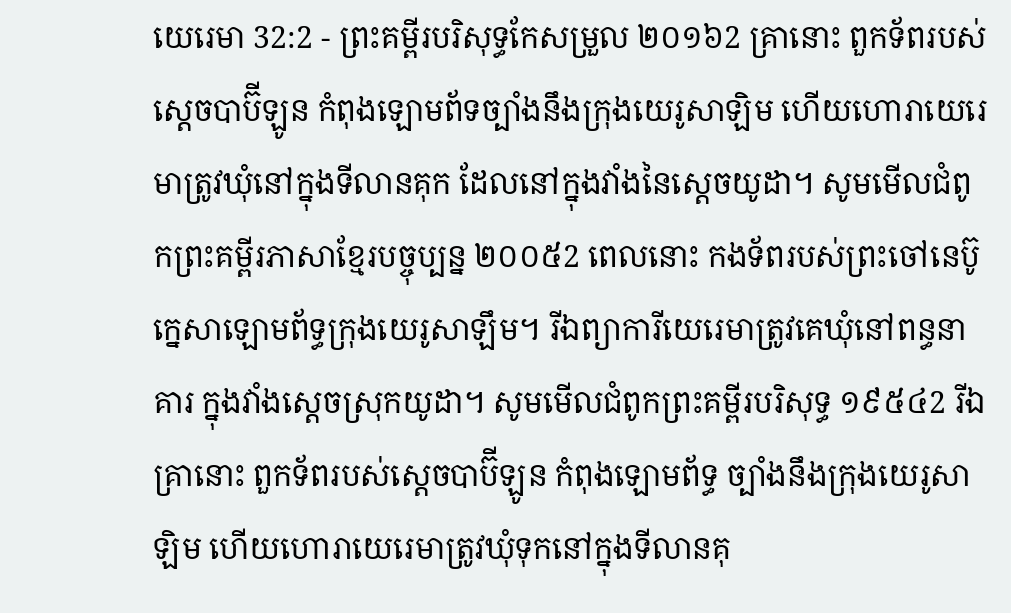យេរេមា 32:2 - ព្រះគម្ពីរបរិសុទ្ធកែសម្រួល ២០១៦2 គ្រានោះ ពួកទ័ពរបស់ស្តេចបាប៊ីឡូន កំពុងឡោមព័ទច្បាំងនឹងក្រុងយេរូសាឡិម ហើយហោរាយេរេមាត្រូវឃុំនៅក្នុងទីលានគុក ដែលនៅក្នុងវាំងនៃស្តេចយូដា។ សូមមើលជំពូកព្រះគម្ពីរភាសាខ្មែរបច្ចុប្បន្ន ២០០៥2 ពេលនោះ កងទ័ពរបស់ព្រះចៅនេប៊ូក្នេសាឡោមព័ទ្ធក្រុងយេរូសាឡឹម។ រីឯព្យាការីយេរេមាត្រូវគេឃុំនៅពន្ធនាគារ ក្នុងវាំងស្ដេចស្រុកយូដា។ សូមមើលជំពូកព្រះគម្ពីរបរិសុទ្ធ ១៩៥៤2 រីឯគ្រានោះ ពួកទ័ពរបស់ស្តេចបាប៊ីឡូន កំពុងឡោមព័ទ្ធ ច្បាំងនឹងក្រុងយេរូសាឡិម ហើយហោរាយេរេមាត្រូវឃុំទុកនៅក្នុងទីលានគុ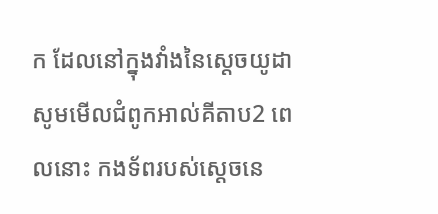ក ដែលនៅក្នុងវាំងនៃស្តេចយូដា សូមមើលជំពូកអាល់គីតាប2 ពេលនោះ កងទ័ពរបស់ស្តេចនេ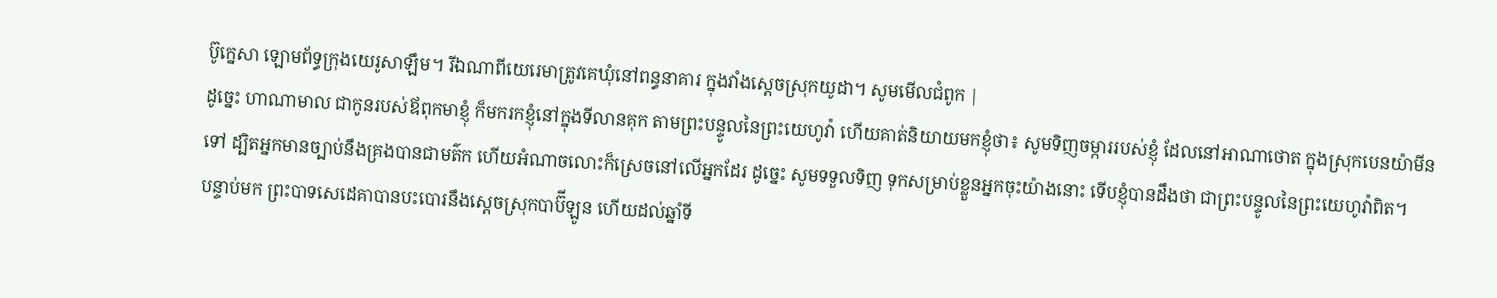ប៊ូក្នេសា ឡោមព័ទ្ធក្រុងយេរូសាឡឹម។ រីឯណាពីយេរេមាត្រូវគេឃុំនៅពន្ធនាគារ ក្នុងវាំងស្ដេចស្រុកយូដា។ សូមមើលជំពូក |
ដូច្នេះ ហាណាមាល ជាកូនរបស់ឪពុកមាខ្ញុំ ក៏មករកខ្ញុំនៅក្នុងទីលានគុក តាមព្រះបន្ទូលនៃព្រះយេហូវ៉ា ហើយគាត់និយាយមកខ្ញុំថា៖ សូមទិញចម្ការរបស់ខ្ញុំ ដែលនៅអាណាថោត ក្នុងស្រុកបេនយ៉ាមីនទៅ ដ្បិតអ្នកមានច្បាប់នឹងគ្រងបានជាមត៌ក ហើយអំណាចលោះក៏ស្រេចនៅលើអ្នកដែរ ដូច្នេះ សូមទទួលទិញ ទុកសម្រាប់ខ្លួនអ្នកចុះយ៉ាងនោះ ទើបខ្ញុំបានដឹងថា ជាព្រះបន្ទូលនៃព្រះយេហូវ៉ាពិត។
បន្ទាប់មក ព្រះបាទសេដេគាបានបះបោរនឹងស្តេចស្រុកបាប៊ីឡូន ហើយដល់ឆ្នាំទី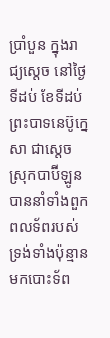ប្រាំបួន ក្នុងរាជ្យស្ដេច នៅថ្ងៃទីដប់ ខែទីដប់ ព្រះបាទនេប៊ូក្នេសា ជាស្តេចស្រុកបាប៊ីឡូន បាននាំទាំងពួកពលទ័ពរបស់ទ្រង់ទាំងប៉ុន្មាន មកបោះទ័ព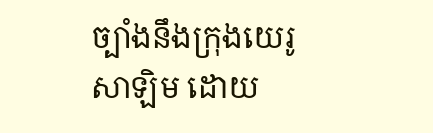ច្បាំងនឹងក្រុងយេរូសាឡិម ដោយ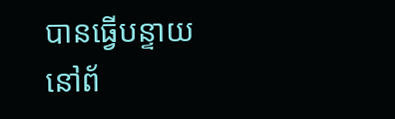បានធ្វើបន្ទាយនៅព័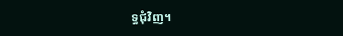ទ្ធជុំវិញ។